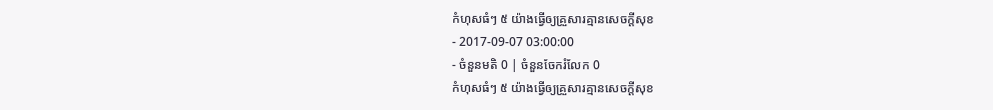កំហុសធំៗ ៥ យ៉ាងធ្វើឲ្យគ្រួសារគ្មានសេចក្ដីសុខ
- 2017-09-07 03:00:00
- ចំនួនមតិ 0 | ចំនួនចែករំលែក 0
កំហុសធំៗ ៥ យ៉ាងធ្វើឲ្យគ្រួសារគ្មានសេចក្ដីសុខ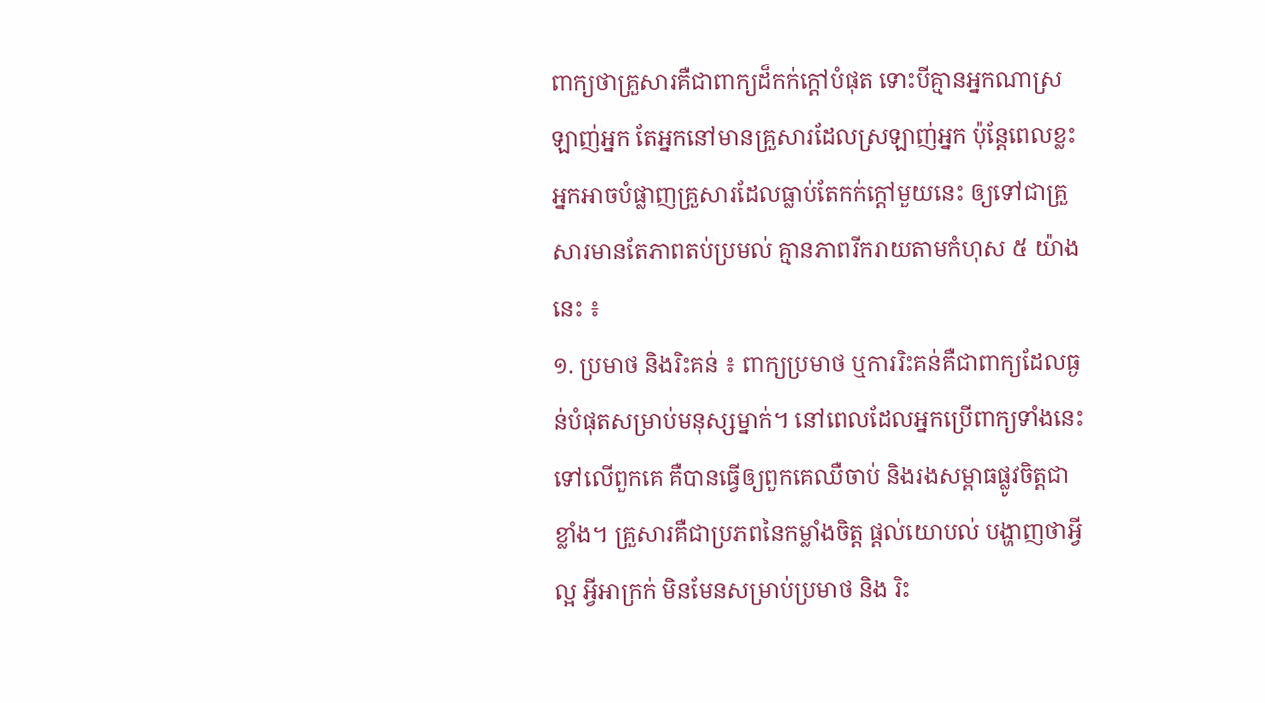ពាក្យថាគ្រួសារគឺជាពាក្យដ៏កក់ក្ដៅបំផុត ទោះបីគ្មានអ្នកណាស្រឡាញ់អ្នក តែអ្នកនៅមានគ្រួសារដែលស្រឡាញ់អ្នក ប៉ុន្តែពេលខ្លះអ្នកអាចបំផ្លាញគ្រួសារដែលធ្លាប់តែកក់ក្ដៅមួយនេះ ឲ្យទៅជាគ្រួសារមានតែភាពតប់ប្រមល់ គ្មានភាពរីករាយតាមកំហុស ៥ យ៉ាងនេះ ៖
១. ប្រមាថ និងរិះគន់ ៖ ពាក្យប្រមាថ ឬការរិះគន់គឺជាពាក្យដែលធ្ងន់បំផុតសម្រាប់មនុស្សម្នាក់។ នៅពេលដែលអ្នកប្រើពាក្យទាំងនេះទៅលើពួកគេ គឺបានធ្វើឲ្យពួកគេឈឺចាប់ និងរងសម្ពាធផ្លូវចិត្តជាខ្លាំង។ គ្រួសារគឺជាប្រភពនៃកម្លាំងចិត្ត ផ្ដល់យោបល់ បង្ហាញថាអ្វីល្អ អ្វីអាក្រក់ មិនមែនសម្រាប់ប្រមាថ និង រិះ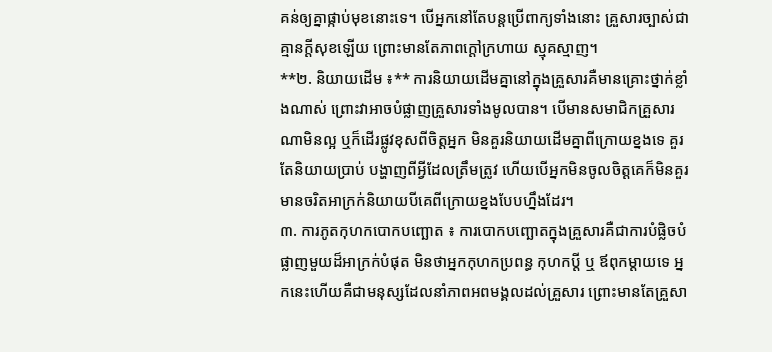គន់ឲ្យគ្នាផ្កាប់មុខនោះទេ។ បើអ្នកនៅតែបន្តប្រើពាក្យទាំងនោះ គ្រួសារច្បាស់ជាគ្មានក្ដីសុខឡើយ ព្រោះមានតែភាពក្ដៅក្រហាយ ស្មុគស្មាញ។
**២. និយាយដើម ៖** ការនិយាយដើមគ្នានៅក្នុងគ្រួសារគឺមានគ្រោះថ្នាក់ខ្លាំងណាស់ ព្រោះវាអាចបំផ្លាញគ្រួសារទាំងមូលបាន។ បើមានសមាជិកគ្រួសារណាមិនល្អ ឬក៏ដើរផ្លូវខុសពីចិត្តអ្នក មិនគួរនិយាយដើមគ្នាពីក្រោយខ្នងទេ គួរតែនិយាយប្រាប់ បង្ហាញពីអ្វីដែលត្រឹមត្រូវ ហើយបើអ្នកមិនចូលចិត្តគេក៏មិនគួរមានចរិតអាក្រក់និយាយបីគេពីក្រោយខ្នងបែបហ្នឹងដែរ។
៣. ការភូតកុហកបោកបញ្ឆោត ៖ ការបោកបញ្ឆោតក្នុងគ្រួសារគឺជាការបំផ្លិចបំផ្លាញមួយដ៏អាក្រក់បំផុត មិនថាអ្នកកុហកប្រពន្ធ កុហកប្ដី ឬ ឪពុកម្ដាយទេ អ្នកនេះហើយគឺជាមនុស្សដែលនាំភាពអពមង្គលដល់គ្រួសារ ព្រោះមានតែគ្រួសា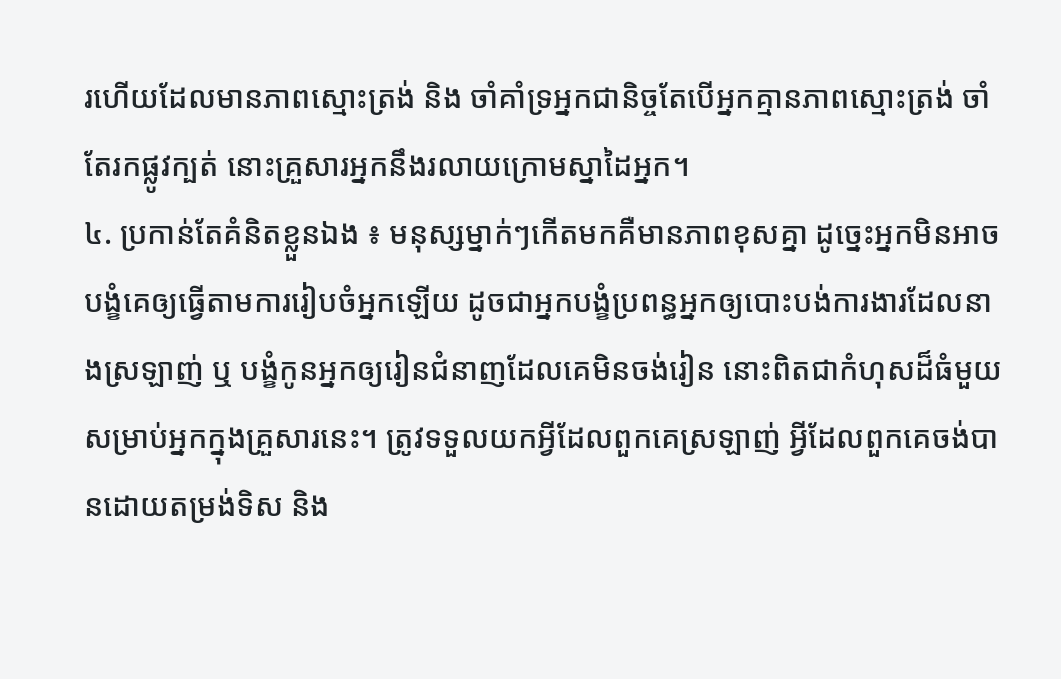រហើយដែលមានភាពស្មោះត្រង់ និង ចាំគាំទ្រអ្នកជានិច្ចតែបើអ្នកគ្មានភាពស្មោះត្រង់ ចាំតែរកផ្លូវក្បត់ នោះគ្រួសារអ្នកនឹងរលាយក្រោមស្នាដៃអ្នក។
៤. ប្រកាន់តែគំនិតខ្លួនឯង ៖ មនុស្សម្នាក់ៗកើតមកគឺមានភាពខុសគ្នា ដូច្នេះអ្នកមិនអាចបង្ខំគេឲ្យធ្វើតាមការរៀបចំអ្នកឡើយ ដូចជាអ្នកបង្ខំប្រពន្ធអ្នកឲ្យបោះបង់ការងារដែលនាងស្រឡាញ់ ឬ បង្ខំកូនអ្នកឲ្យរៀនជំនាញដែលគេមិនចង់រៀន នោះពិតជាកំហុសដ៏ធំមួយសម្រាប់អ្នកក្នុងគ្រួសារនេះ។ ត្រូវទទួលយកអ្វីដែលពួកគេស្រឡាញ់ អ្វីដែលពួកគេចង់បានដោយតម្រង់ទិស និង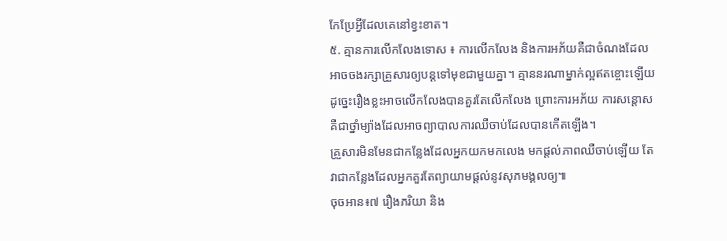កែប្រែអ្វីដែលគេនៅខ្វះខាត។
៥. គ្មានការលើកលែងទោស ៖ ការលើកលែង និងការអភ័យគឺជាចំណងដែលអាចចងរក្សាគ្រួសារឲ្យបន្តទៅមុខជាមួយគ្នា។ គ្មាននរណាម្នាក់ល្អឥតខ្ចោះឡើយ ដូច្នេះរឿងខ្លះអាចលើកលែងបានគួរតែលើកលែង ព្រោះការអភ័យ ការសន្ដោសគឺជាថ្នាំម្យ៉ាងដែលអាចព្យាបាលការឈឺចាប់ដែលបានកើតឡើង។
គ្រួសារមិនមែនជាកន្លែងដែលអ្នកយកមកលេង មកផ្ដល់ភាពឈឺចាប់ឡើយ តែវាជាកន្លែងដែលអ្នកគួរតែព្យាយាមផ្ដល់នូវសុភមង្គលឲ្យ៕
ចុចអាន៖៧ រឿងភរិយា និង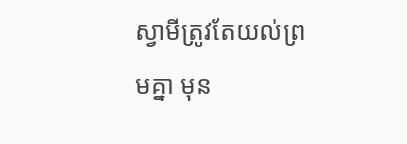ស្វាមីត្រូវតែយល់ព្រមគ្នា មុន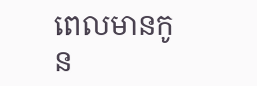ពេលមានកូន